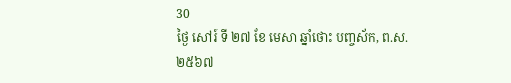30
ថ្ងៃ សៅរ៍ ទី ២៧ ខែ មេសា ឆ្នាំថោះ បញ្ចស័ក, ព.ស.២៥៦៧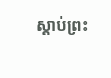ស្តាប់ព្រះ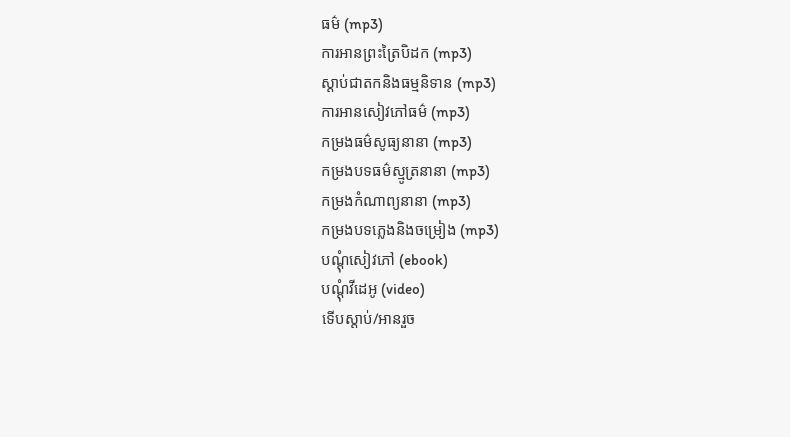ធម៌ (mp3)
ការអានព្រះត្រៃបិដក (mp3)
ស្តាប់ជាតកនិងធម្មនិទាន (mp3)
ការអានសៀវភៅធម៌ (mp3)
កម្រងធម៌សូធ្យនានា (mp3)
កម្រងបទធម៌ស្មូត្រនានា (mp3)
កម្រងកំណាព្យនានា (mp3)
កម្រងបទភ្លេងនិងចម្រៀង (mp3)
បណ្តុំសៀវភៅ (ebook)
បណ្តុំវីដេអូ (video)
ទើបស្តាប់/អានរួច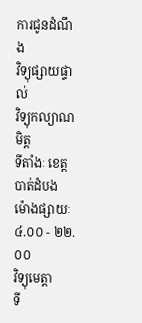ការជូនដំណឹង
វិទ្យុផ្សាយផ្ទាល់
វិទ្យុកល្យាណមិត្ត
ទីតាំងៈ ខេត្តបាត់ដំបង
ម៉ោងផ្សាយៈ ៤.០០ - ២២.០០
វិទ្យុមេត្តា
ទី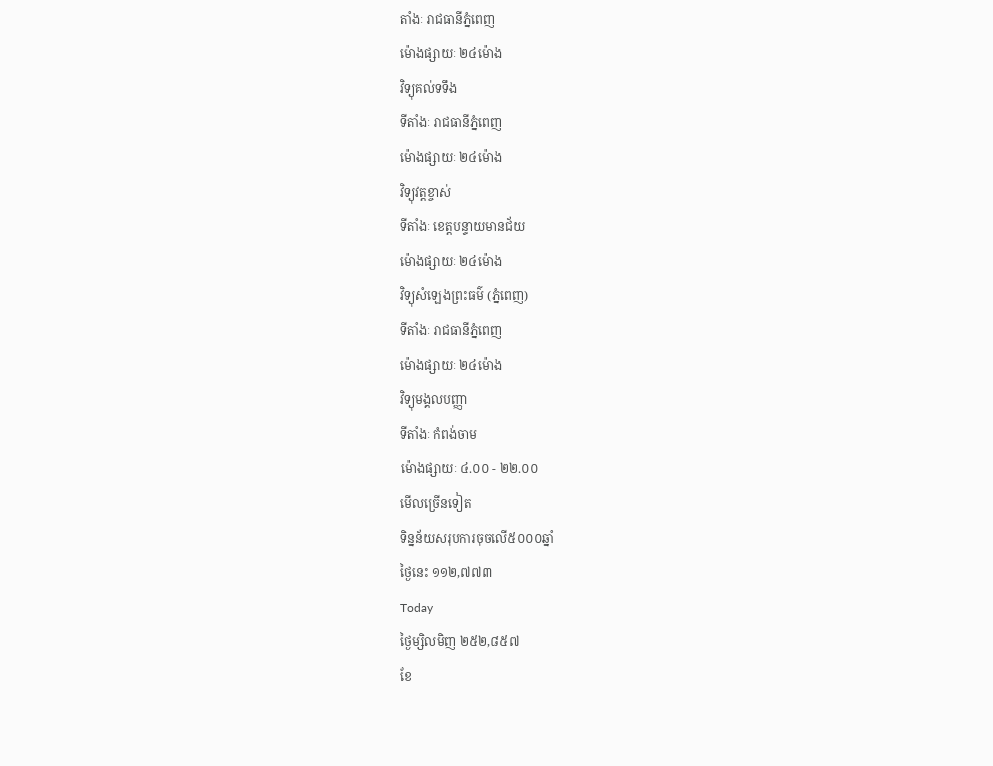តាំងៈ រាជធានីភ្នំពេញ
ម៉ោងផ្សាយៈ ២៤ម៉ោង
វិទ្យុគល់ទទឹង
ទីតាំងៈ រាជធានីភ្នំពេញ
ម៉ោងផ្សាយៈ ២៤ម៉ោង
វិទ្យុវត្តខ្ចាស់
ទីតាំងៈ ខេត្តបន្ទាយមានជ័យ
ម៉ោងផ្សាយៈ ២៤ម៉ោង
វិទ្យុសំឡេងព្រះធម៌ (ភ្នំពេញ)
ទីតាំងៈ រាជធានីភ្នំពេញ
ម៉ោងផ្សាយៈ ២៤ម៉ោង
វិទ្យុមង្គលបញ្ញា
ទីតាំងៈ កំពង់ចាម
ម៉ោងផ្សាយៈ ៤.០០ - ២២.០០
មើលច្រើនទៀត
ទិន្នន័យសរុបការចុចលើ៥០០០ឆ្នាំ
ថ្ងៃនេះ ១១២,៧៧៣
Today
ថ្ងៃម្សិលមិញ ២៥២,៨៥៧
ខែ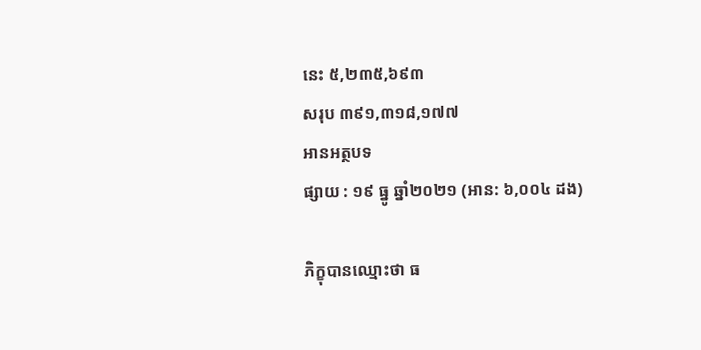នេះ ៥,២៣៥,៦៩៣
សរុប ៣៩១,៣១៨,១៧៧
អានអត្ថបទ
ផ្សាយ : ១៩ ធ្នូ ឆ្នាំ២០២១ (អាន: ៦,០០៤ ដង)

ភិក្ខុបានឈ្មោះថា ធ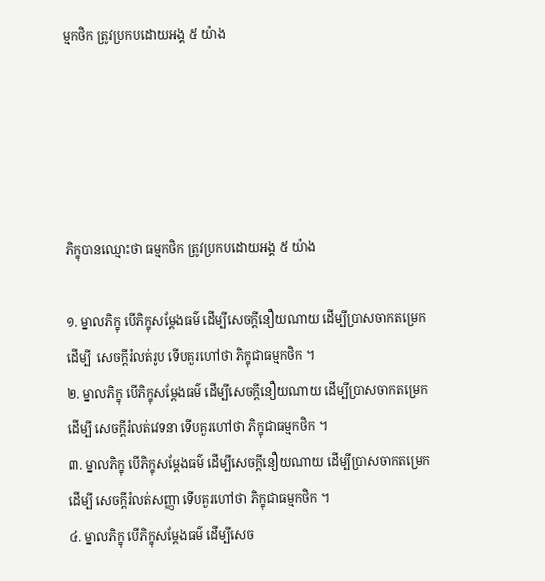ម្មកថិក ត្រូវប្រកបដោយអង្គ ៥ យ៉ាង





ភិក្ខុបានឈ្មោះថា ធម្មកថិក ត្រូវប្រកបដោយអង្គ ៥ យ៉ាង

១. ម្នាលភិក្ខុ បើភិក្ខុសម្តែងធម៌ ដើម្បីសេចក្តីនឿយណាយ ដើម្បីប្រាសចាកតម្រេក ដើម្បី  សេចក្តីរំលត់រូប ទើបគួរហៅថា ភិក្ខុជាធម្មកថិក ។
២. ម្នាលភិក្ខុ បើភិក្ខុសម្តែងធម៌ ដើម្បីសេចក្តីនឿយណាយ ដើម្បីប្រាសចាកតម្រេក ដើម្បី សេចក្តីរំលត់វេទនា ទើបគួរហៅថា ភិក្ខុជាធម្មកថិក ។
៣. ម្នាលភិក្ខុ បើភិក្ខុសម្តែងធម៌ ដើម្បីសេចក្តីនឿយណាយ ដើម្បីប្រាសចាកតម្រេក ដើម្បី សេចក្តីរំលត់សញ្ញា ទើបគួរហៅថា ភិក្ខុជាធម្មកថិក ។
៤. ម្នាលភិក្ខុ បើភិក្ខុសម្តែងធម៌ ដើម្បីសេច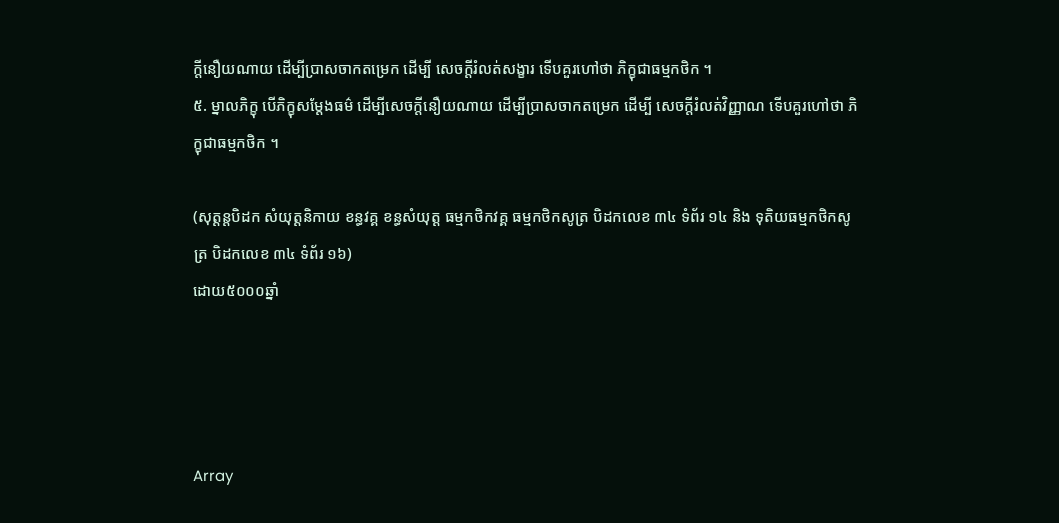ក្តីនឿយណាយ ដើម្បីប្រាសចាកតម្រេក ដើម្បី សេចក្តីរំលត់សង្ខារ ទើបគួរហៅថា ភិក្ខុជាធម្មកថិក ។
៥. ម្នាលភិក្ខុ បើភិក្ខុសម្តែងធម៌ ដើម្បីសេចក្តីនឿយណាយ ដើម្បីប្រាសចាកតម្រេក ដើម្បី សេចក្តីរំលត់វិញ្ញាណ ទើបគួរហៅថា ភិក្ខុជាធម្មកថិក ។

(សុត្តន្តបិដក សំយុត្តនិកាយ ខន្ធវគ្គ ខន្ធសំយុត្ត ធម្មកថិកវគ្គ ធម្មកថិកសូត្រ បិដកលេខ ៣៤ ទំព័រ ១៤ និង ទុតិយធម្មកថិកសូត្រ បិដកលេខ ៣៤ ទំព័រ ១៦)
ដោយ៥០០០ឆ្នាំ




Array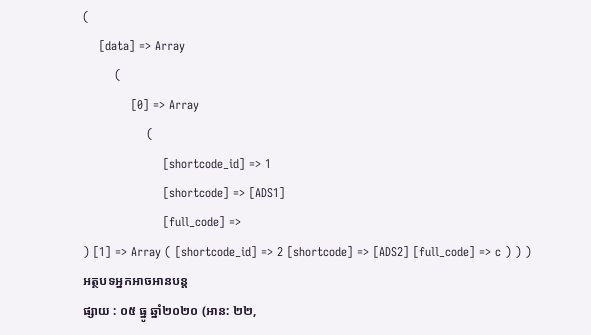(
    [data] => Array
        (
            [0] => Array
                (
                    [shortcode_id] => 1
                    [shortcode] => [ADS1]
                    [full_code] =>
) [1] => Array ( [shortcode_id] => 2 [shortcode] => [ADS2] [full_code] => c ) ) )
អត្ថបទអ្នកអាចអានបន្ត
ផ្សាយ : ០៥ ធ្នូ ឆ្នាំ២០២០ (អាន: ២២,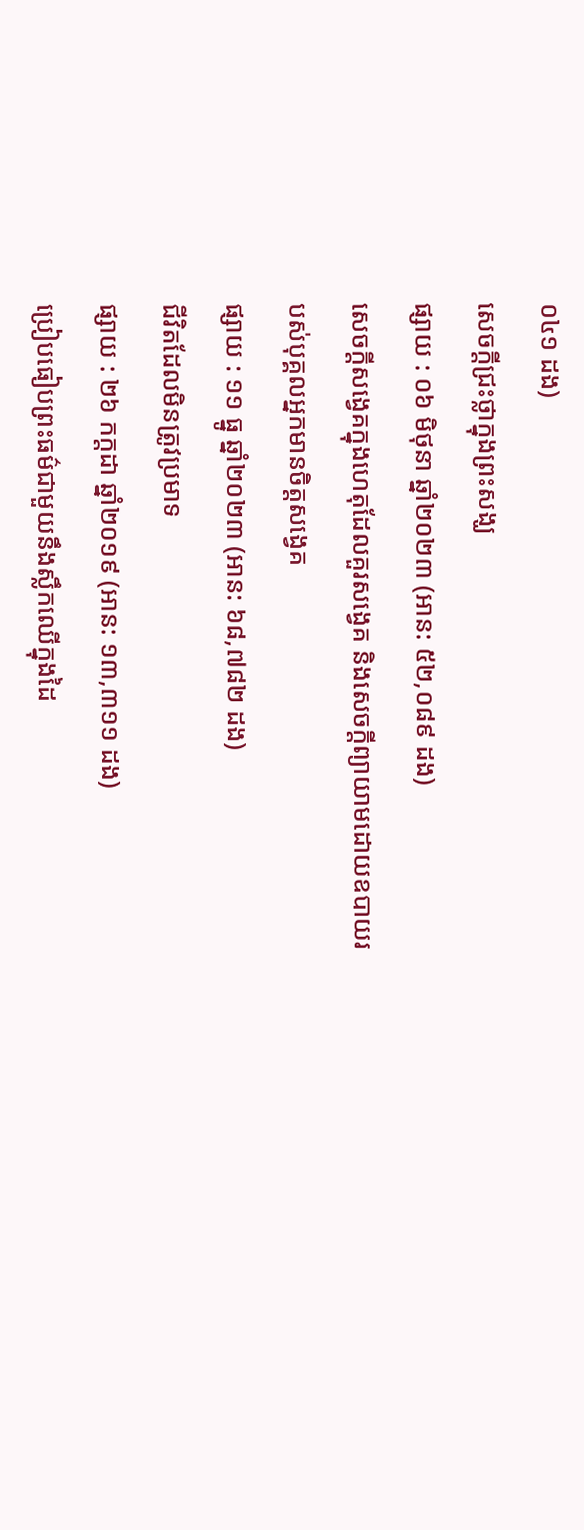០៤១ ដង)
សេចក្តីជ្រះថ្លាក្នុងព្រះសង្ឃ
ផ្សាយ : ០៦ មិថុនា ឆ្នាំ២០២៣ (អាន: ៥២,០៨៩ ដង)
សេចក្តីសង្វេគក្នុងហេតុដែលគួរសង្វេគ និងសេចក្តីព្យាយាមដោយឧបាយរបស់បុគ្គលអ្នកមានចិត្តសង្វេគ
ផ្សាយ : ១១ ធ្នូ ឆ្នាំ២០២៣ (អាន: ៦៨,៧៨២ ដង)
ជីវិតដែលមិនត្រូវប្រមាទ
ផ្សាយ : ២៦ កក្តដា ឆ្នាំ២០១៩ (អាន: ១៣,៣១១ ដង)
ប្រៀបធៀបព្រះធម៌ជាមួយនឹងស្លឹកឈើក្នុងដៃ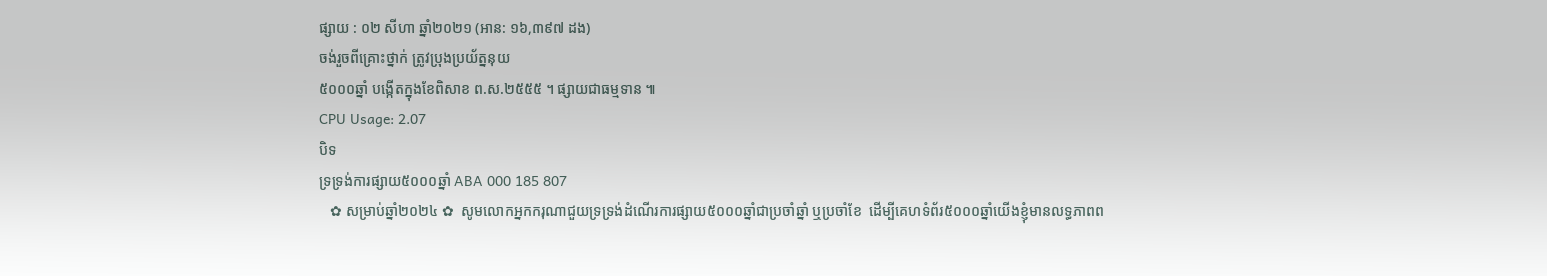ផ្សាយ : ០២ សីហា ឆ្នាំ២០២១ (អាន: ១៦,៣៩៧ ដង)
ចង់រួចពីគ្រោះថ្នាក់ ត្រូវប្រុងប្រយ័ត្ននុយ
៥០០០ឆ្នាំ បង្កើតក្នុងខែពិសាខ ព.ស.២៥៥៥ ។ ផ្សាយជាធម្មទាន ៕
CPU Usage: 2.07
បិទ
ទ្រទ្រង់ការផ្សាយ៥០០០ឆ្នាំ ABA 000 185 807
   ✿ សម្រាប់ឆ្នាំ២០២៤ ✿  សូមលោកអ្នកករុណាជួយទ្រទ្រង់ដំណើរការផ្សាយ៥០០០ឆ្នាំជាប្រចាំឆ្នាំ ឬប្រចាំខែ  ដើម្បីគេហទំព័រ៥០០០ឆ្នាំយើងខ្ញុំមានលទ្ធភាពព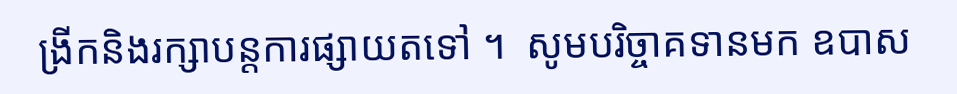ង្រីកនិងរក្សាបន្តការផ្សាយតទៅ ។  សូមបរិច្ចាគទានមក ឧបាស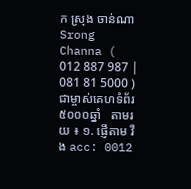ក ស្រុង ចាន់ណា Srong Channa ( 012 887 987 | 081 81 5000 )  ជាម្ចាស់គេហទំព័រ៥០០០ឆ្នាំ   តាមរយ ៖ ១. ផ្ញើតាម វីង acc: 0012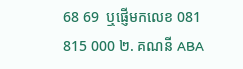68 69  ឬផ្ញើមកលេខ 081 815 000 ២. គណនី ABA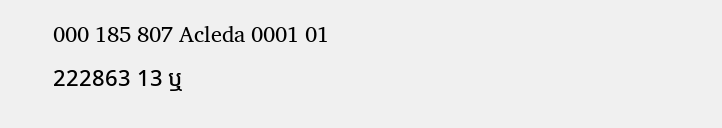000 185 807 Acleda 0001 01 222863 13 ឬ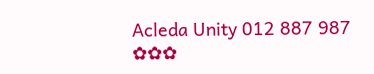Acleda Unity 012 887 987  ✿✿✿